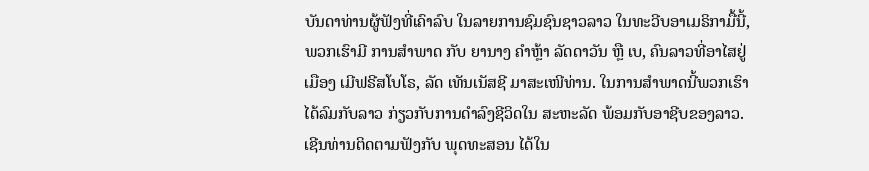ບັນດາທ່ານຜູ້ຟັງທີ່ເຄົາລົບ ໃນລາຍການຊົມຊົນຊາວລາວ ໃນທະວີບອາເມຣິກາມື້ນີ້, ພວກເຮົາມີ ການສຳພາດ ກັບ ຍານາງ ຄຳຫຼ້າ ລັດດາວັນ ຫຼື ເບ, ຄົນລາວທີ່ອາໄສຢູ່ເມືອງ ເມີຟຣີສໂບໂຣ, ລັດ ເທັນເນັສຊີ ມາສະເໜີທ່ານ. ໃນການສຳພາດນີ້ພວກເຮົາໄດ້ລົມກັບລາວ ກ່ຽວກັບການດຳລົງຊີວິດໃນ ສະຫະລັດ ພ້ອມກັບອາຊີບຂອງລາວ. ເຊີນທ່ານຕິດຕາມຟັງກັບ ພຸດທະສອນ ໄດ້ໃນ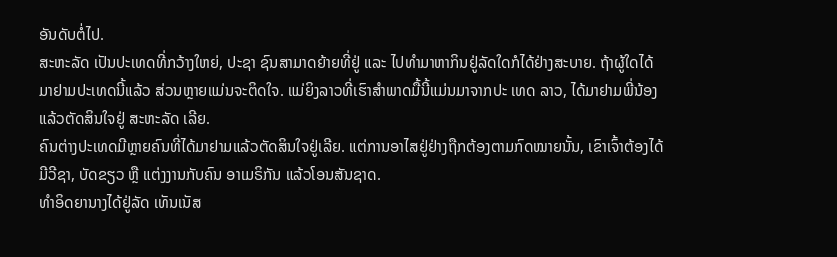ອັນດັບຕໍ່ໄປ.
ສະຫະລັດ ເປັນປະເທດທີ່ກວ້າງໃຫຍ່, ປະຊາ ຊົນສາມາດຍ້າຍທີ່ຢູ່ ແລະ ໄປທຳມາຫາກິນຢູ່ລັດໃດກໍໄດ້ຢ່າງສະບາຍ. ຖ້າຜູ້ໃດໄດ້ມາຢາມປະເທດນີ້ແລ້ວ ສ່ວນຫຼາຍແມ່ນຈະຕິດໃຈ. ແມ່ຍິງລາວທີ່ເຮົາສຳພາດມື້ນີ້ແມ່ນມາຈາກປະ ເທດ ລາວ, ໄດ້ມາຢາມພີ່ນ້ອງແລ້ວຕັດສິນໃຈຢູ່ ສະຫະລັດ ເລີຍ.
ຄົນຕ່າງປະເທດມີຫຼາຍຄົນທີ່ໄດ້ມາຢາມແລ້ວຕັດສິນໃຈຢູ່ເລີຍ. ແຕ່ການອາໄສຢູ່ຢ່າງຖືກຕ້ອງຕາມກົດໝາຍນັ້ນ, ເຂົາເຈົ້າຕ້ອງໄດ້ມີວີຊາ, ບັດຂຽວ ຫຼື ແຕ່ງງານກັບຄົນ ອາເມຣິກັນ ແລ້ວໂອນສັນຊາດ.
ທຳອິດຍານາງໄດ້ຢູ່ລັດ ເທັນເນັສ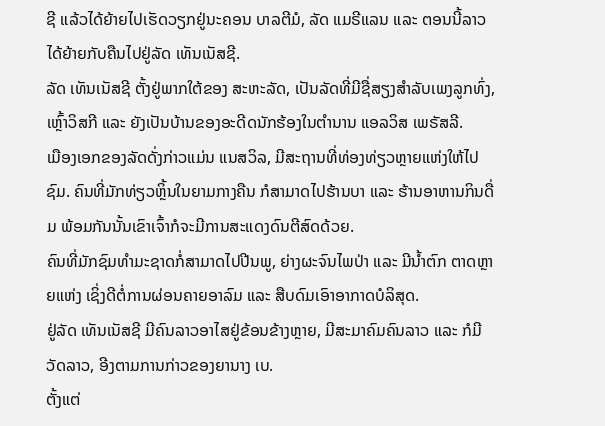ຊີ ແລ້ວໄດ້ຍ້າຍໄປເຮັດວຽກຢູ່ນະຄອນ ບາລຕີມໍ, ລັດ ແມຣີແລນ ແລະ ຕອນນີ້ລາວໄດ້ຍ້າຍກັບຄືນໄປຢູ່ລັດ ເທັນເນັສຊີ.
ລັດ ເທັນເນັສຊີ ຕັ້ງຢູ່ພາກໃຕ້ຂອງ ສະຫະລັດ, ເປັນລັດທີ່ມີຊື່ສຽງສຳລັບເພງລູກທົ່ງ, ເຫຼົ້າວິສກີ ແລະ ຍັງເປັນບ້ານຂອງອະດີດນັກຮ້ອງໃນຕຳນານ ແອລວິສ ເພຣັສລີ.
ເມືອງເອກຂອງລັດດັ່ງກ່າວແມ່ນ ແນສວິລ, ມີສະຖານທີ່ທ່ອງທ່ຽວຫຼາຍແຫ່ງໃຫ້ໄປຊົມ. ຄົນທີ່ມັກທ່ຽວຫຼິ້ນໃນຍາມກາງຄືນ ກໍສາມາດໄປຮ້ານບາ ແລະ ຮ້ານອາຫານກິນດື່ມ ພ້ອມກັນນັ້ນເຂົາເຈົ້າກໍຈະມີການສະແດງດົນຕີສົດດ້ວຍ.
ຄົນທີ່ມັກຊົມທຳມະຊາດກໍ່ສາມາດໄປປີນພູ, ຍ່າງຜະຈົນໄພປ່າ ແລະ ມີນໍ້າຕົກ ຕາດຫຼາຍແຫ່ງ ເຊິ່ງດີຕໍ່ການຜ່ອນຄາຍອາລົມ ແລະ ສືບດົມເອົາອາກາດບໍລິສຸດ.
ຢູ່ລັດ ເທັນເນັສຊີ ມີຄົນລາວອາໄສຢູ່ຂ້ອນຂ້າງຫຼາຍ, ມີສະມາຄົມຄົນລາວ ແລະ ກໍມີວັດລາວ, ອີງຕາມການກ່າວຂອງຍານາງ ເບ.
ຕັ້ງແຕ່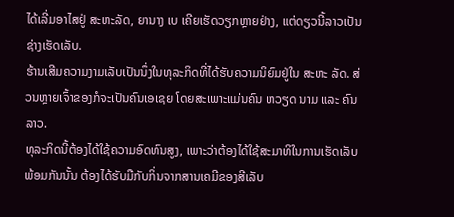ໄດ້ເລີ່ມອາໄສຢູ່ ສະຫະລັດ, ຍານາງ ເບ ເຄີຍເຮັດວຽກຫຼາຍຢ່າງ, ແຕ່ດຽວນີ້ລາວເປັນຊ່າງເຮັດເລັບ.
ຮ້ານເສີມຄວາມງາມເລັບເປັນນຶ່ງໃນທຸລະກິດທີ່ໄດ້ຮັບຄວາມນິຍົມຢູ່ໃນ ສະຫະ ລັດ. ສ່ວນຫຼາຍເຈົ້າຂອງກໍຈະເປັນຄົນເອເຊຍ ໂດຍສະເພາະແມ່ນຄົນ ຫວຽດ ນາມ ແລະ ຄົນ ລາວ.
ທຸລະກິດນີ້ຕ້ອງໄດ້ໃຊ້ຄວາມອົດທົນສູງ, ເພາະວ່າຕ້ອງໄດ້ໃຊ້ສະມາທິໃນການເຮັດເລັບ ພ້ອມກັນນັ້ນ ຕ້ອງໄດ້ຮັບມືກັບກິ່ນຈາກສານເຄມີຂອງສີເລັບ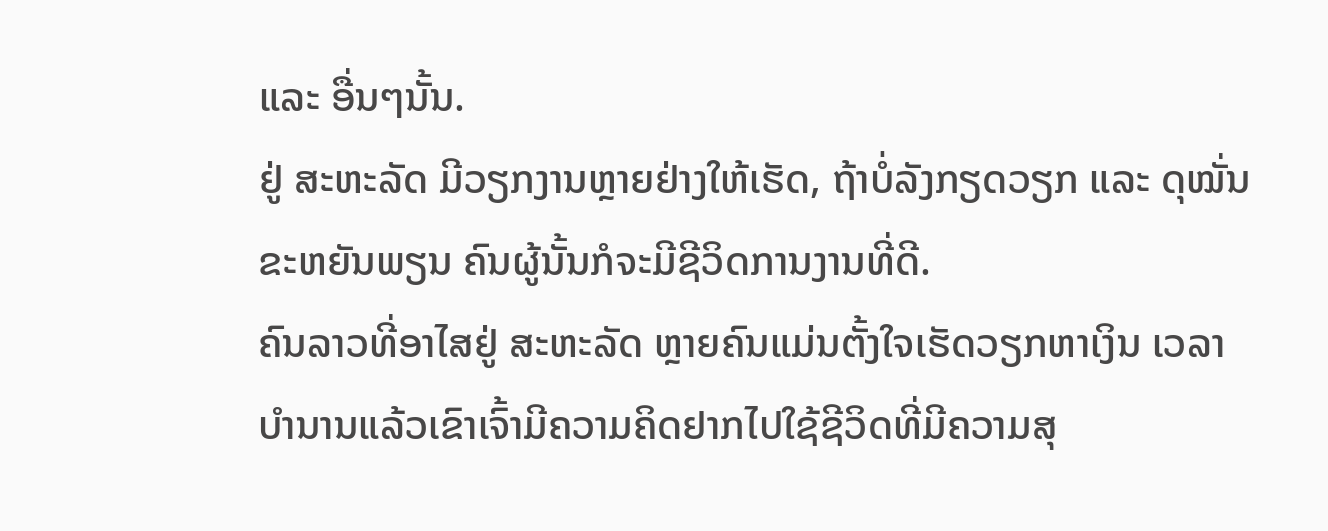ແລະ ອື່ນໆນັ້ນ.
ຢູ່ ສະຫະລັດ ມີວຽກງານຫຼາຍຢ່າງໃຫ້ເຮັດ, ຖ້າບໍ່ລັງກຽດວຽກ ແລະ ດຸໝັ່ນຂະຫຍັນພຽນ ຄົນຜູ້ນັ້ນກໍຈະມີຊີວິດການງານທີ່ດີ.
ຄົນລາວທີ່ອາໄສຢູ່ ສະຫະລັດ ຫຼາຍຄົນແມ່ນຕັ້ງໃຈເຮັດວຽກຫາເງິນ ເວລາບຳນານແລ້ວເຂົາເຈົ້າມີຄວາມຄິດຢາກໄປໃຊ້ຊີວິດທີ່ມີຄວາມສຸ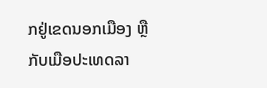ກຢູ່ເຂດນອກເມືອງ ຫຼື ກັບເມືອປະເທດລາ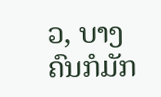ວ, ບາງຄົນກໍມັກ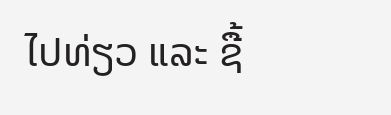ໄປທ່ຽວ ແລະ ຊື້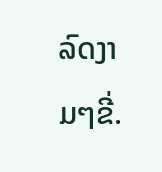ລົດງາມໆຂີ່.